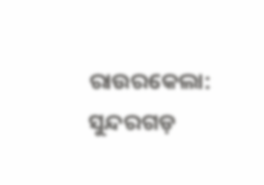ରାଉରକେଲା: ସୁନ୍ଦରଗଡ଼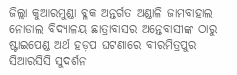ଜିଲ୍ଲା କୁଆରମୁଣ୍ଡା ବ୍ଳକ ଅନ୍ତର୍ଗତ ଅଣ୍ଡାଳି ଜାମବାହାଲ ନୋଡାଲ ବିଦ୍ୟାଳୟ ଛାତ୍ରାବାସର ଅନ୍ତେବାସୀଙ୍କ ଠାରୁ ଷ୍ଟାଇପେଣ୍ଡ ଅର୍ଥ ହଡ଼ପ ଘଟଣାରେ ବୀରମିତ୍ରପୁର ସିଆରସିସି ସୁଦର୍ଶନ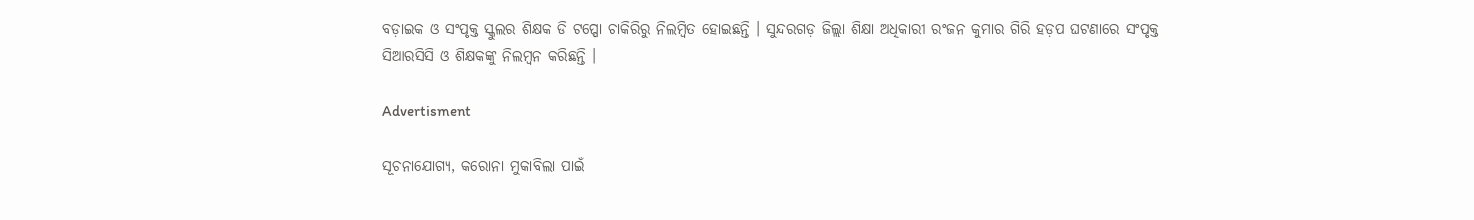ବଡ଼ାଇକ ଓ ସଂପୃକ୍ତ ସ୍କୁଲର ଶିକ୍ଷକ ଡି ଟପ୍ପୋ ଚାକିରିରୁ ନିଲମ୍ବିତ ହୋଇଛନ୍ତି । ସୁନ୍ଦରଗଡ଼ ଜିଲ୍ଲା ଶିକ୍ଷା ଅଧିକାରୀ ରଂଜନ କୁମାର ଗିରି ହଡ଼ପ ଘଟଣାରେ ସଂପୃକ୍ତ ସିଆରସିସି ଓ ଶିକ୍ଷକଙ୍କୁ ନିଲମ୍ବନ କରିଛନ୍ତି ।

Advertisment

ସୂଚନାଯୋଗ୍ୟ, କରୋନା ମୁକାବିଲା ପାଇଁ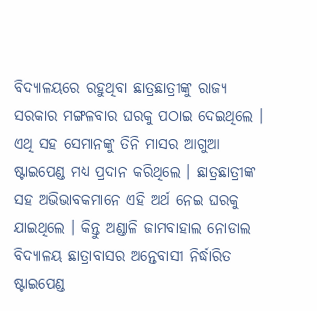ବିଦ୍ୟାଳୟରେ ରହୁଥିବା ଛାତ୍ରଛାତ୍ରୀଙ୍କୁ ରାଜ୍ୟ ସରକାର ମଙ୍ଗଳବାର ଘରକୁ ପଠାଇ ଦେଇଥିଲେ । ଏଥି ସହ ସେମାନଙ୍କୁ ତିନି ମାସର ଆଗୁଆ ଷ୍ଟାଇପେଣ୍ଡ ମଧ୍ୟ ପ୍ରଦାନ କରିଥିଲେ । ଛାତ୍ରଛାତ୍ରୀଙ୍କ ସହ ଅଭିଭାବକମାନେ ଏହି ଅର୍ଥ ନେଇ ଘରକୁ ଯାଇଥିଲେ । କିନ୍ତୁ ଅଣ୍ଡାଳି ଜାମବାହାଲ ନୋଡାଲ ବିଦ୍ୟାଳୟ ଛାତ୍ରାବାସର ଅନ୍ତେବାସୀ ନିର୍ଦ୍ଧାରିତ ଷ୍ଟାଇପେଣ୍ଡ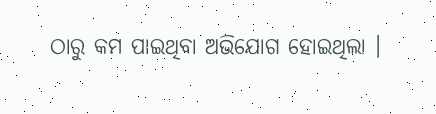ଠାରୁ କମ ପାଇଥିବା ଅଭିଯୋଗ ହୋଇଥିଲା ।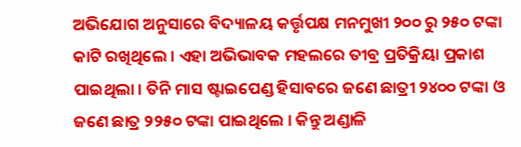ଅଭିଯୋଗ ଅନୁସାରେ ବିଦ୍ୟାଳୟ କର୍ତ୍ତୃପକ୍ଷ ମନମୁଖୀ ୨୦୦ ରୁ ୨୫୦ ଟଙ୍କା କାଟି ରଖିଥିଲେ । ଏହା ଅଭିଭାବକ ମହଲରେ ତୀବ୍ର ପ୍ରତିକ୍ରିୟା ପ୍ରକାଶ ପାଇଥିଲା । ତିନି ମାସ ଷ୍ଟାଇପେଣ୍ଡ ହିସାବରେ ଜଣେ ଛାତ୍ରୀ ୨୪୦୦ ଟଙ୍କା ଓ ଜଣେ ଛାତ୍ର ୨୨୫୦ ଟଙ୍କା ପାଇଥିଲେ । କିନ୍ତୁ ଅଣ୍ଡାଳି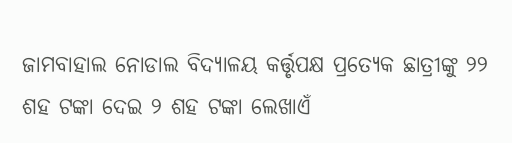ଜାମବାହାଲ ନୋଡାଲ ବିଦ୍ୟାଳୟ କର୍ତ୍ତୃପକ୍ଷ ପ୍ରତ୍ୟେକ ଛାତ୍ରୀଙ୍କୁ ୨୨ ଶହ ଟଙ୍କା ଦେଇ ୨ ଶହ ଟଙ୍କା ଲେଖାଏଁ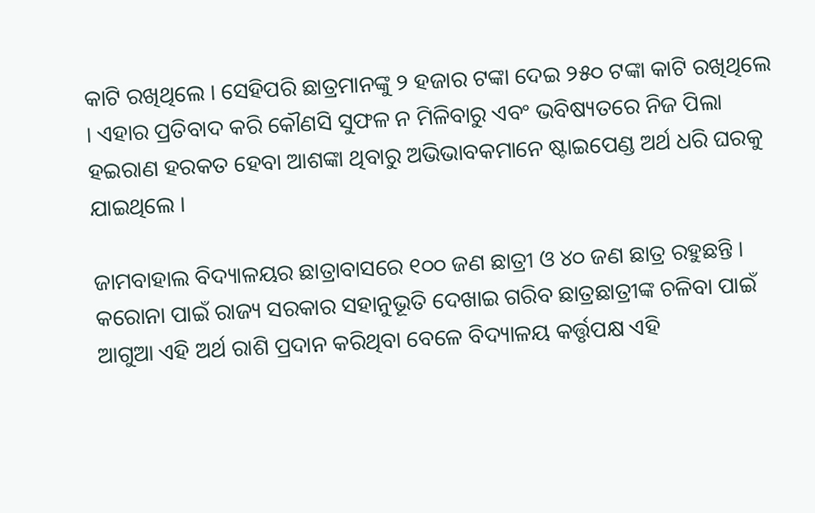କାଟି ରଖିଥିଲେ । ସେହିପରି ଛାତ୍ରମାନଙ୍କୁ ୨ ହଜାର ଟଙ୍କା ଦେଇ ୨୫୦ ଟଙ୍କା କାଟି ରଖିଥିଲେ । ଏହାର ପ୍ରତିବାଦ କରି କୌଣସି ସୁଫଳ ନ ମିଳିବାରୁ ଏବଂ ଭବିଷ୍ୟତରେ ନିଜ ପିଲା ହଇରାଣ ହରକତ ହେବା ଆଶଙ୍କା ଥିବାରୁ ଅଭିଭାବକମାନେ ଷ୍ଟାଇପେଣ୍ଡ ଅର୍ଥ ଧରି ଘରକୁ ଯାଇଥିଲେ ।

ଜାମବାହାଲ ବିଦ୍ୟାଳୟର ଛାତ୍ରାବାସରେ ୧୦୦ ଜଣ ଛାତ୍ରୀ ଓ ୪୦ ଜଣ ଛାତ୍ର ରହୁଛନ୍ତି । କରୋନା ପାଇଁ ରାଜ୍ୟ ସରକାର ସହାନୁଭୂତି ଦେଖାଇ ଗରିବ ଛାତ୍ରଛାତ୍ରୀଙ୍କ ଚଳିବା ପାଇଁ ଆଗୁଆ ଏହି ଅର୍ଥ ରାଶି ପ୍ରଦାନ କରିଥିବା ବେଳେ ବିଦ୍ୟାଳୟ କର୍ତ୍ତୃପକ୍ଷ ଏହି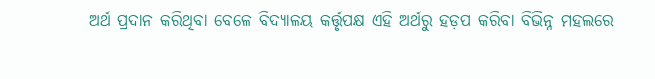ଅର୍ଥ ପ୍ରଦାନ କରିଥିବା ବେଳେ ବିଦ୍ୟାଳୟ କର୍ତ୍ତୃପକ୍ଷ ଏହି ଅର୍ଥରୁ ହଡ଼ପ କରିବା ବିଭିନ୍ନ ମହଲରେ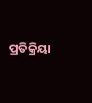ପ୍ରତିକ୍ରିୟା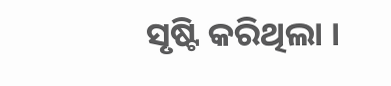ସୃଷ୍ଟି କରିଥିଲା ।